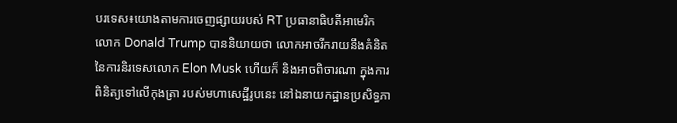បរទេស៖យោងតាមការចេញផ្សាយរបស់ RT ប្រធានាធិបតីអាមេរិក លោក Donald Trump បាននិយាយថា លោកអាចរីករាយនឹងគំនិត នៃការនិរទេសលោក Elon Musk ហើយក៏ និងអាចពិចារណា ក្នុងការពិនិត្យទៅលើកុងត្រា របស់មហាសេដ្ឋីរូបនេះ នៅឯនាយកដ្ឋានប្រសិទ្ធភា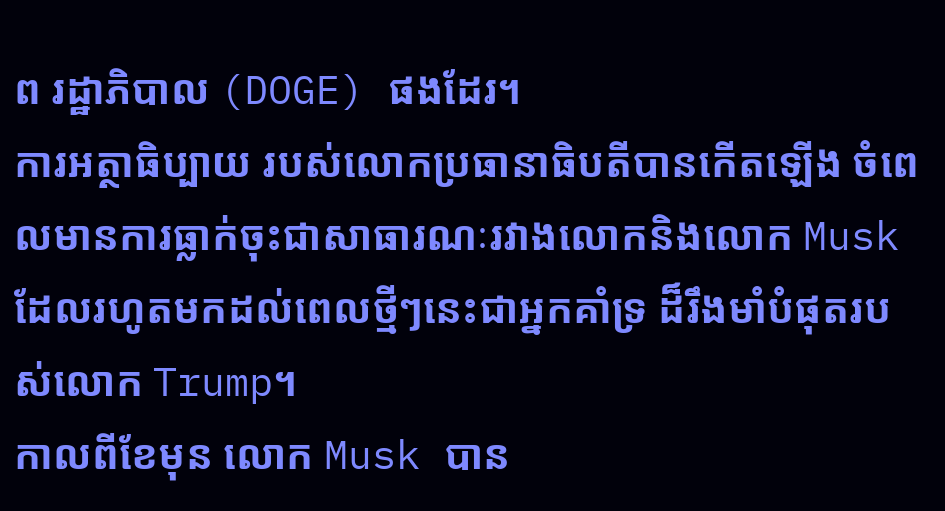ព រដ្ឋាភិបាល (DOGE) ផងដែរ។
ការអត្ថាធិប្បាយ របស់លោកប្រធានាធិបតីបានកើតឡើង ចំពេលមានការធ្លាក់ចុះជាសាធារណៈរវាងលោកនិងលោក Musk ដែលរហូតមកដល់ពេលថ្មីៗនេះជាអ្នកគាំទ្រ ដ៏រឹងមាំបំផុតរបស់លោក Trump។
កាលពីខែមុន លោក Musk បាន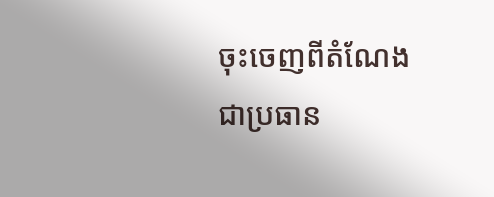ចុះចេញពីតំណែង ជាប្រធាន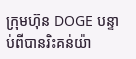ក្រុមហ៊ុន DOGE បន្ទាប់ពីបានរិះគន់យ៉ា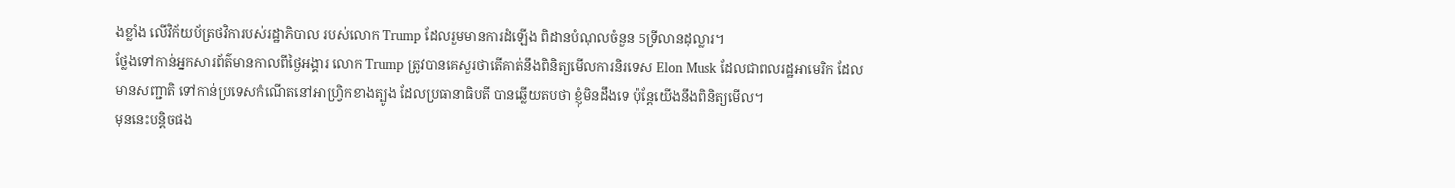ងខ្លាំង លើវិក័យប័ត្រថវិការបស់រដ្ឋាភិបាល របស់លោក Trump ដែលរួមមានការដំឡើង ពិដានបំណុលចំនួន 5ទ្រីលានដុល្លារ។
ថ្លែងទៅកាន់អ្នកសារព័ត៌មានកាលពីថ្ងៃអង្គារ លោក Trump ត្រូវបានគេសួរថាតើគាត់នឹងពិនិត្យមើលការនិរទេស Elon Musk ដែលជាពលរដ្ឋអាមេរិក ដែលមានសញ្ជាតិ ទៅកាន់ប្រទេសកំណើតនៅអាហ្វ្រិកខាងត្បូង ដែលប្រធានាធិបតី បានឆ្លើយតបថា ខ្ញុំមិនដឹងទេ ប៉ុន្តែយើងនឹងពិនិត្យមើល។
មុននេះបន្តិចផង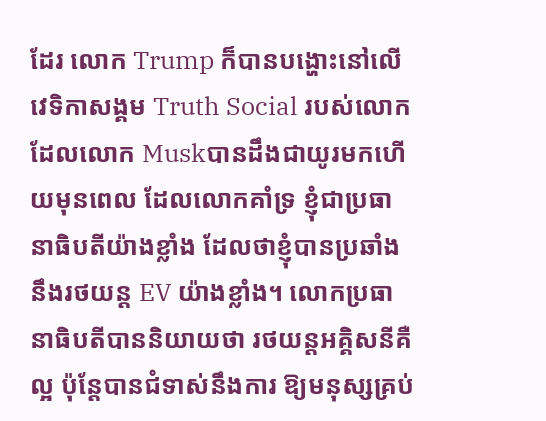ដែរ លោក Trump ក៏បានបង្ហោះនៅលើវេទិកាសង្គម Truth Social របស់លោកដែលលោក Muskបានដឹងជាយូរមកហើយមុនពេល ដែលលោកគាំទ្រ ខ្ញុំជាប្រធានាធិបតីយ៉ាងខ្លាំង ដែលថាខ្ញុំបានប្រឆាំងនឹងរថយន្ត EV យ៉ាងខ្លាំង។ លោកប្រធានាធិបតីបាននិយាយថា រថយន្តអគ្គិសនីគឺល្អ ប៉ុន្តែបានជំទាស់នឹងការ ឱ្យមនុស្សគ្រប់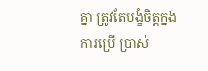គ្នា ត្រូវតែបង្ខំចិត្តក្នងការប្រើ ប្រាស់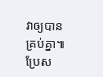វាឲ្យបានគ្រប់គ្នា៕
ប្រែស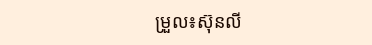ម្រួល៖ស៊ុនលី